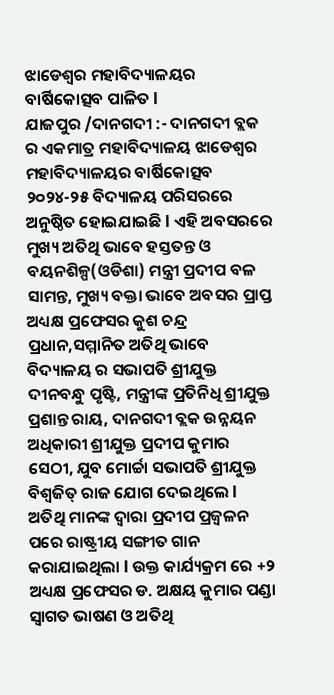ଝାଡେଶ୍ୱର ମହାବିଦ୍ୟାଳୟର ବାର୍ଷିକୋତ୍ସବ ପାଳିତ l
ଯାଜପୁର /ଦାନଗଦୀ :- ଦାନଗଦୀ ବ୍ଲକ ର ଏକମାତ୍ର ମହାବିଦ୍ୟାଳୟ ଝାଡେଶ୍ବର ମହାବିଦ୍ୟାଳୟର ବାର୍ଷିକୋତ୍ସବ ୨୦୨୪-୨୫ ବିଦ୍ୟାଳୟ ପରିସରରେ ଅନୁଷ୍ଠିତ ହୋଇଯାଇଛି l ଏହି ଅବସରରେ ମୁଖ୍ୟ ଅତିଥି ଭାବେ ହସ୍ତତନ୍ତ ଓ ବୟନଶିଳ୍ପ(ଓଡିଶା) ମନ୍ତ୍ରୀ ପ୍ରଦୀପ ବଳ ସାମନ୍ତ, ମୁଖ୍ୟ ବକ୍ତା ଭାବେ ଅବସର ପ୍ରାପ୍ତ ଅଧ୍ୟକ୍ଷ ପ୍ରଫେସର କୁଶ ଚନ୍ଦ୍ର ପ୍ରଧାନ,ସମ୍ମାନିତ ଅତିଥି ଭାବେ ବିଦ୍ୟାଳୟ ର ସଭାପତି ଶ୍ରୀଯୁକ୍ତ ଦୀନବନ୍ଧୁ ପୃଷ୍ଟି, ମନ୍ତ୍ରୀଙ୍କ ପ୍ରତିନିଧି ଶ୍ରୀଯୁକ୍ତ ପ୍ରଶାନ୍ତ ରାୟ, ଦାନଗଦୀ ବ୍ଲକ ଉନ୍ନୟନ ଅଧିକାରୀ ଶ୍ରୀଯୁକ୍ତ ପ୍ରଦୀପ କୁମାର ସେଠୀ, ଯୁବ ମୋର୍ଚ୍ଚା ସଭାପତି ଶ୍ରୀଯୁକ୍ତ ବିଶ୍ୱଜିତ୍ ରାଜ ଯୋଗ ଦେଇଥିଲେ l ଅତିଥି ମାନଙ୍କ ଦ୍ୱାରା ପ୍ରଦୀପ ପ୍ରଜ୍ବଳନ ପରେ ରାଷ୍ଟ୍ରୀୟ ସଙ୍ଗୀତ ଗାନ କରାଯାଇଥିଲା l ଉକ୍ତ କାର୍ଯ୍ୟକ୍ରମ ରେ +୨ ଅଧ୍ୟକ୍ଷ ପ୍ରଫେସର ଡ. ଅକ୍ଷୟ କୁମାର ପଣ୍ଡା ସ୍ୱାଗତ ଭାଷଣ ଓ ଅତିଥି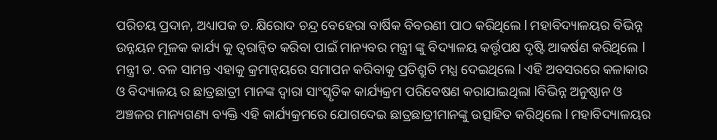ପରିଚୟ ପ୍ରଦାନ, ଅଧ୍ୟାପକ ଡ. କ୍ଷିରୋଦ ଚନ୍ଦ୍ର ବେହେରା ବାର୍ଷିକ ବିବରଣୀ ପାଠ କରିଥିଲେ l ମହାବିଦ୍ୟାଳୟର ବିଭିନ୍ନ ଉନ୍ନୟନ ମୂଳକ କାର୍ଯ୍ୟ କୁ ତ୍ୱରାନ୍ୱିତ କରିବା ପାଇଁ ମାନ୍ୟବର ମନ୍ତ୍ରୀ ଙ୍କୁ ବିଦ୍ୟାଳୟ କର୍ତ୍ତୃପକ୍ଷ ଦୃଷ୍ଟି ଆକର୍ଷଣ କରିଥିଲେ l ମନ୍ତ୍ରୀ ଡ. ବଳ ସାମନ୍ତ ଏହାକୁ କ୍ରମାନ୍ୱୟରେ ସମାପନ କରିବାକୁ ପ୍ରତିଶ୍ରୁତି ମଧ୍ଯ ଦେଇଥିଲେ l ଏହି ଅବସରରେ କଳାକାର ଓ ବିଦ୍ୟାଳୟ ର ଛାତ୍ରଛାତ୍ରୀ ମାନଙ୍କ ଦ୍ଵାରା ସାଂସ୍କୃତିକ କାର୍ଯ୍ୟକ୍ରମ ପରିବେଷଣ କରାଯାଇଥିଲା lବିଭିନ୍ନ ଅନୁଷ୍ଠାନ ଓ ଅଞ୍ଚଳର ମାନ୍ୟଗଣ୍ୟ ବ୍ୟକ୍ତି ଏହି କାର୍ଯ୍ୟକ୍ରମରେ ଯୋଗଦେଇ ଛାତ୍ରଛାତ୍ରୀମାନଙ୍କୁ ଉତ୍ସାହିତ କରିଥିଲେ l ମହାବିଦ୍ୟାଳୟର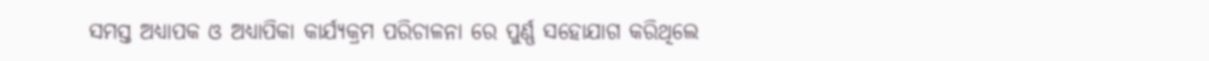ସମସ୍ତ ଅଧ୍ୟାପକ ଓ ଅଧ୍ୟାପିକା କାର୍ଯ୍ୟକ୍ରମ ପରିଚାଳନା ରେ ପୁର୍ଣ୍ଣ ସହୋଯାଗ କରିଥିଲେ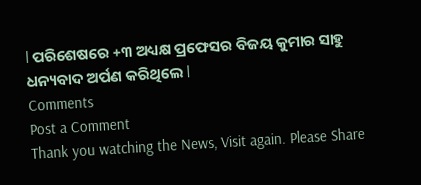l ପରିଶେଷରେ +୩ ଅଧ୍ୟକ୍ଷ ପ୍ରଫେସର ବିଜୟ କୁମାର ସାହୁ ଧନ୍ୟବାଦ ଅର୍ପଣ କରିଥିଲେ l
Comments
Post a Comment
Thank you watching the News, Visit again. Please Share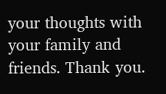your thoughts with your family and friends. Thank you.